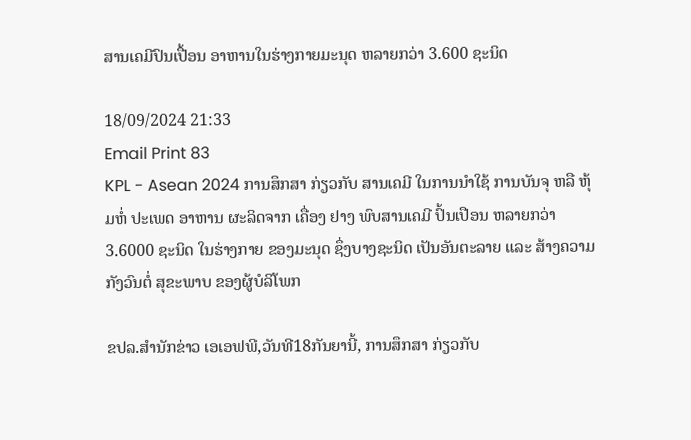ສານເຄມີປົນເປື້ອນ ອາຫານໃນຮ່າງກາຍມະນຸດ ຫລາຍກວ່າ 3.600 ຊະນິດ

18/09/2024 21:33
Email Print 83
KPL - Asean 2024 ການສຶກສາ ກ່ຽວກັບ ສານເຄມີ ໃນການນຳໃຊ້ ການບັນຈຸ ຫລື ຫຸ້ມຫໍ່ ປະເພດ ອາຫານ ຜະລິດຈາກ ເຄື່ອງ ຢາງ ພົບສານເຄມີ ປົ້ນເປືອນ ຫລາຍກວ່າ 3.6000 ຊະນິດ ໃນຮ່າງກາຍ ຂອງມະນຸດ ຊຶ່ງບາງຊະນິດ ເປັນອັນຕະລາຍ ແລະ ສ້າງຄວາມກັງວົນຕໍ່ ສຸຂະພາບ ຂອງຜູ້ບໍລິໂພກ

ຂປລ.ສຳນັກຂ່າວ ເອເອຟພີ,ວັນທີ18ກັນຍານີ້, ການສຶກສາ ກ່ຽວກັບ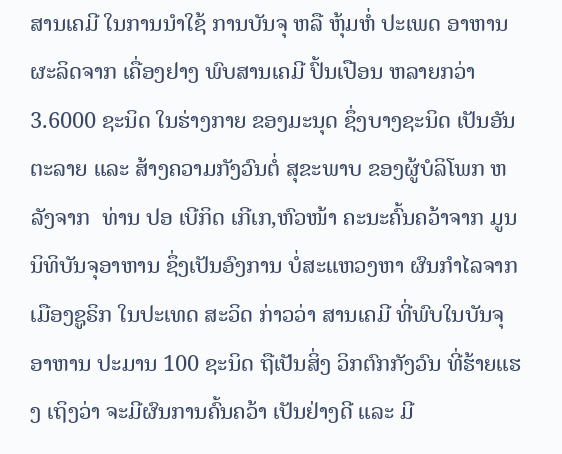ສານເຄມີ ໃນການນຳໃຊ້ ການບັນຈຸ ຫລື ຫຸ້ມຫໍ່ ປະເພດ ອາຫານ ຜະລິດຈາກ ເຄື່ອງຢາງ ພົບສານເຄມີ ປົ້ນເປືອນ ຫລາຍກວ່າ 3.6000 ຊະນິດ ໃນຮ່າງກາຍ ຂອງມະນຸດ ຊຶ່ງບາງຊະນິດ ເປັນອັນຕະລາຍ ແລະ ສ້າງຄວາມກັງວົນຕໍ່ ສຸຂະພາບ ຂອງຜູ້ບໍລິໂພກ ຫລັງຈາກ  ທ່ານ ປອ ເບີກິດ ເກີເກ,ຫົວໜ້າ ຄະນະຄົ້ນຄວ້າຈາກ ມູນນິທິບັນຈຸອາຫານ ຊຶ່ງເປັນອົງການ ບໍ່ສະແຫວງຫາ ຜົນກຳໄລຈາກ ເມືອງຊູຣິກ ໃນປະເທດ ສະວິດ ກ່າວວ່າ ສານເຄມີ ທີ່ພົບໃນບັນຈຸ ອາຫານ ປະມານ 100 ຊະນິດ ຖືເປັນສິ່ງ ວິກຕົກກັງວົນ ທີ່ຮ້າຍແຮງ ເຖິງວ່າ ຈະມີຜົນການຄົ້ນຄວ້າ ເປັນຢ່າງດີ ແລະ ມີ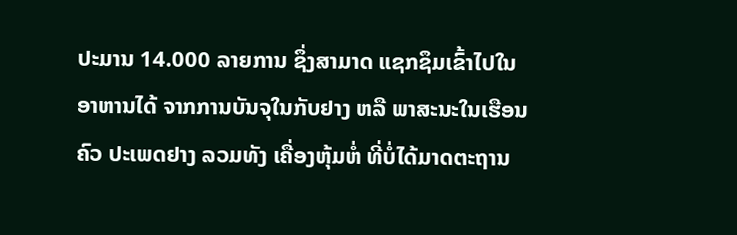ປະມານ 14.000 ລາຍການ ຊຶ່ງສາມາດ ແຊກຊຶມເຂົ້າໄປໃນ ອາຫານໄດ້ ຈາກການບັນຈຸໃນກັບຢາງ ຫລື ພາສະນະໃນເຮືອນຄົວ ປະເພດຢາງ ລວມທັງ ເຄື່ອງຫຸ້ມຫໍ່ ທີ່ບໍ່ໄດ້ມາດຕະຖານ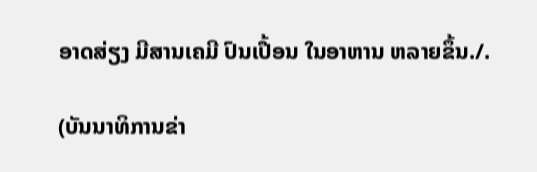ອາດສ່ຽງ ມີສານເຄມີ ປົນເປື້ອນ ໃນອາຫານ ຫລາຍຂຶ້ນ./.

(ບັນນາທິການຂ່າ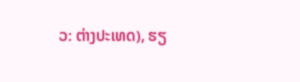ວ: ຕ່າງປະເທດ), ຮຽ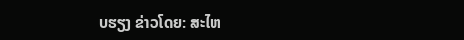ບຮຽງ ຂ່າວໂດຍ: ສະໄຫ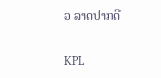ວ ລາດປາກດີ

KPL